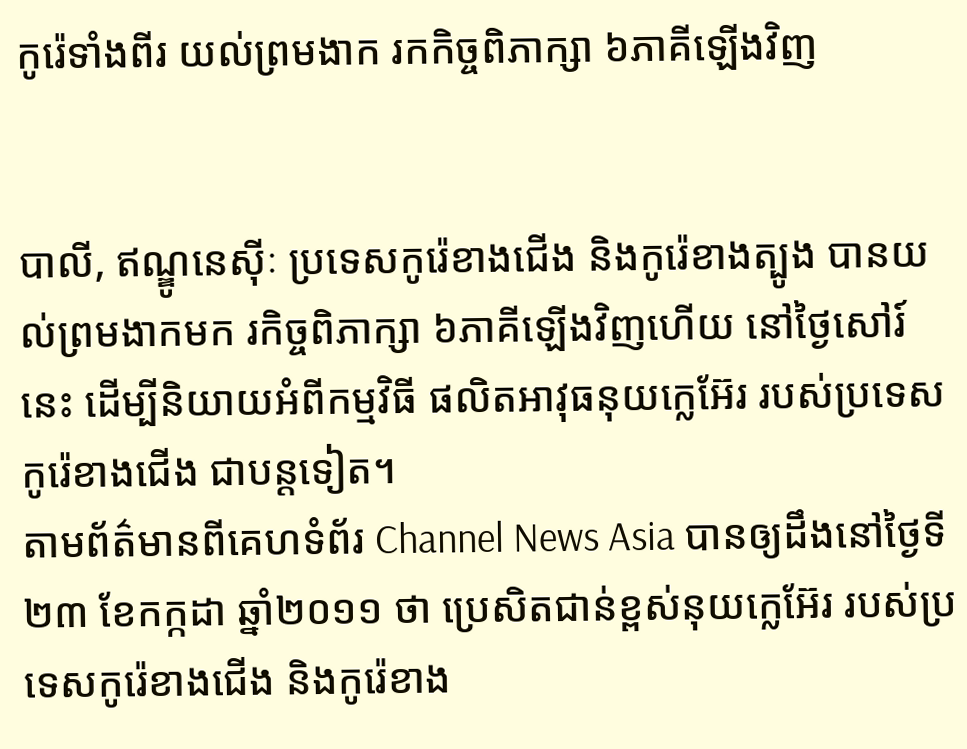កូរ៉េទាំងពីរ យល់ព្រមងាក រកកិច្ចពិភាក្សា ៦ភាគីឡើងវិញ


បាលី, ឥណ្ឌូនេស៊ីៈ ប្រទេសកូរ៉េខាងជើង និងកូរ៉េខាងត្បូង បានយល់ព្រមងាកមក រកិច្ចពិភាក្សា ៦ភាគីឡើងវិញហើយ នៅថ្ងៃសៅរ៍ នេះ ដើម្បីនិយាយអំពីកម្មវិធី ផលិតអាវុធនុយក្លេអ៊ែរ របស់ប្រទេសកូរ៉េខាងជើង ជាបន្តទៀត។
តាមព័ត៌មានពីគេហទំព័រ Channel News Asia បានឲ្យដឹងនៅថ្ងៃទី២៣ ខែកក្កដា ឆ្នាំ២០១១ ថា ប្រេសិតជាន់ខ្ពស់នុយក្លេអ៊ែរ របស់ប្រទេសកូរ៉េខាងជើង និងកូរ៉េខាង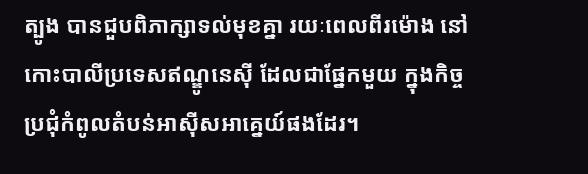ត្បូង បានជួបពិភាក្សាទល់មុខគ្នា រយៈពេលពីរម៉ោង នៅកោះបាលីប្រទេសឥណ្ឌូនេស៊ី ដែលជាផ្នែកមួយ ក្នុងកិច្ចប្រជុំកំពូលតំបន់អាស៊ីសអាគ្នេយ៍ផងដែរ។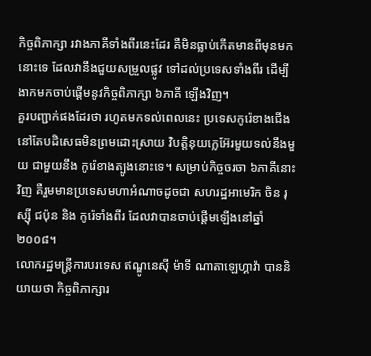កិច្ចពិភាក្សា រវាងភាគីទាំងពីរនេះដែរ គឺមិនធ្លាប់កើតមានពីមុនមកនោះទេ ដែលវានឹងជួយសម្រួលផ្លូវ ទៅដល់ប្រទេសទាំងពីរ ដើម្បីងាកមកចាប់ផ្តើមនូវកិច្ចពិភាក្សា ៦ភាគី ឡើងវិញ។
គួរបញ្ជាក់ផងដែរថា រហូតមកទល់ពេលនេះ ប្រទេសកូរ៉េខាងជើង នៅតែបដិសេធមិនព្រមដោះស្រាយ វិបត្តិនុយក្លេអ៊ែរមួយទល់នឹងមួយ ជាមួយនឹង កូរ៉េខាងត្បូងនោះទេ។ សម្រាប់កិច្ចចរចា ៦ភាគីនោះវិញ គឺរួមមានប្រទេសមហាអំណាចដូចជា សហរដ្ឋអាមេរិក ចិន រុស្ស៊ី ជប៉ុន និង កូរ៉េទាំងពីរ ដែលវាបានចាប់ផ្តើមឡើងនៅឆ្នាំ២០០៨។
លោករដ្ឋមន្ត្រីការបរទេស ឥណ្ឌូនេស៊ី ម៉ាទី ណាតាឡេហ្គាវ៉ា បាននិយាយថា កិច្ចពិភាក្សារ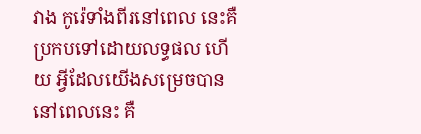វាង កូរ៉េទាំងពីរនៅពេល នេះគឺប្រកបទៅដោយលទ្ធផល ហើយ អ្វីដែលយើងសម្រេចបាននៅពេលនេះ គឺ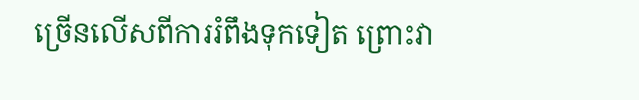ច្រើនលើសពីការរំពឹងទុកទៀត ព្រោះវា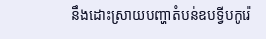នឹងដោះស្រាយបញ្ហាតំបន់ឧបទ្វីបកូរ៉េ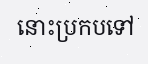នោះប្រកបទៅ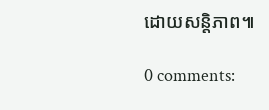ដោយសន្តិភាព៕

0 comments: